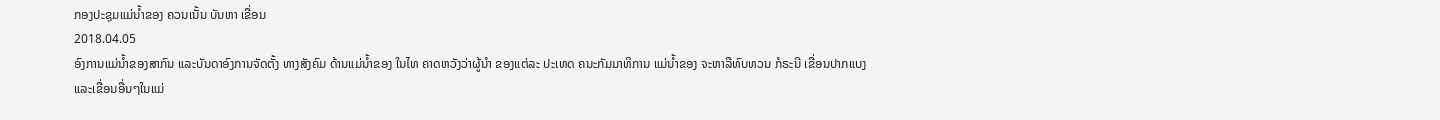ກອງປະຊຸມແມ່ນໍ້າຂອງ ຄວນເນັ້ນ ບັນຫາ ເຂື່ອນ
2018.04.05
ອົງການແມ່ນໍ້າຂອງສາກົນ ແລະບັນດາອົງການຈັດຕັ້ງ ທາງສັງຄົມ ດ້ານແມ່ນໍ້າຂອງ ໃນໄທ ຄາດຫວັງວ່າຜູ້ນໍາ ຂອງແຕ່ລະ ປະເທດ ຄນະກັມມາທິການ ແມ່ນໍ້າຂອງ ຈະຫາລືທົບທວນ ກໍຣະນີ ເຂື່ອນປາກແບງ ແລະເຂື່ອນອື່ນໆໃນແມ່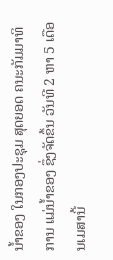ນໍ້າຂອງ ໃນກອງປະຊຸມ ສຸດຍອດ ຄນະກັມມາທິການ ແມ່ນໍ້າຂອງ ຊຶ່ງຈັດຂຶ້ນ ວັນທີ 2 ຫາ 5 ເດືອນເມສານີ້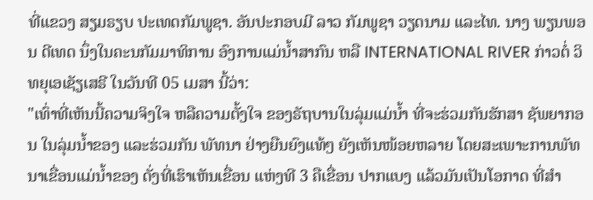ທີ່ແຂວງ ສຽມຣຽບ ປະເທດກັມພູຊາ. ອັນປະກອບມີ ລາວ ກັມພູຊາ ວຽດນາມ ແລະໄທ. ນາງ ພຽນພອນ ດີເທດ ນຶ່ງໃນຄະນກັມມາທິການ ອົງການແມ່ນໍ້າສາກົນ ຫລື INTERNATIONAL RIVER ກ່າວຕໍ່ ວິທຍຸເອເຊັຽເສຣີ ໃນວັນທີ 05 ເມສາ ນີ້ວ່າ:
"ເທົ່າທີ່ເຫັນນີ້ຄວາມຈິງໃຈ ຫລືຄວາມຕັ້ງໃຈ ຂອງຣັຖບານໃນລຸ່ມແມ່ນໍ້າ ທີ່ຈະຮ່ວມກັນຮັກສາ ຊັພຍາກອນ ໃນລຸ່ມນໍ້າຂອງ ແລະຮ່ວມກັນ ພັທນາ ຢ່າງຍືນຍົງແທ້ໆ ຍັງເຫັນໜ້ອຍຫລາຍ ໂດຍສະເພາະການພັທນາເຂື່ອນແມ່ນໍ້າຂອງ ດັ່ງທີ່ເຮົາເຫັນເຂື່ອນ ແຫ່ງທີ 3 ຄືເຂື່ອນ ປາກແບງ ແລ້ວມັນເປັນໂອກາດ ທີ່ສຳ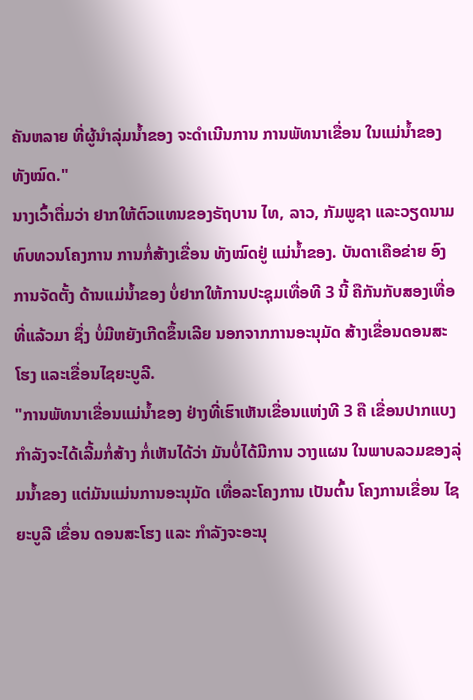ຄັນຫລາຍ ທີ່ຜູ້ນຳລຸ່ມນໍ້າຂອງ ຈະດຳເນີນການ ການພັທນາເຂື່ອນ ໃນແມ່ນໍ້າຂອງ ທັງໝົດ."
ນາງເວົ້າຕື່ມວ່າ ຢາກໃຫ້ຕົວແທນຂອງຣັຖບານ ໄທ, ລາວ, ກັມພູຊາ ແລະວຽດນາມ ທົບທວນໂຄງການ ການກໍ່ສ້າງເຂື່ອນ ທັງໝົດຢູ່ ແມ່ນໍ້າຂອງ. ບັນດາເຄືອຂ່າຍ ອົງການຈັດຕັ້ງ ດ້ານແມ່ນໍ້າຂອງ ບໍ່ຢາກໃຫ້ການປະຊຸມເທື່ອທີ 3 ນີ້ ຄືກັນກັບສອງເທື່ອ ທີ່ແລ້ວມາ ຊຶ່ງ ບໍ່ມີຫຍັງເກີດຂຶ້ນເລີຍ ນອກຈາກການອະນຸມັດ ສ້າງເຂື່ອນດອນສະໂຮງ ແລະເຂື່ອນໄຊຍະບູລີ.
"ການພັທນາເຂື່ອນແມ່ນໍ້າຂອງ ຢ່າງທີ່ເຮົາເຫັນເຂື່ອນແຫ່ງທີ 3 ຄື ເຂື່ອນປາກແບງ ກຳລັງຈະໄດ້ເລີ້ມກໍ່ສ້າງ ກໍ່ເຫັນໄດ້ວ່າ ມັນບໍ່ໄດ້ມີການ ວາງແຜນ ໃນພາບລວມຂອງລຸ່ມນໍ້າຂອງ ແຕ່ມັນແມ່ນການອະນຸມັດ ເທື່ອລະໂຄງການ ເປັນຕົ້ນ ໂຄງການເຂື່ອນ ໄຊຍະບູລີ ເຂື່ອນ ດອນສະໂຮງ ແລະ ກຳລັງຈະອະນຸ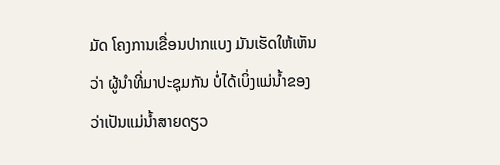ມັດ ໂຄງການເຂື່ອນປາກແບງ ມັນເຮັດໃຫ້ເຫັນວ່າ ຜູ້ນຳທີ່ມາປະຊຸມກັນ ບໍ່ໄດ້ເບິ່ງແມ່ນໍ້າຂອງ ວ່າເປັນແມ່ນໍ້າສາຍດຽວ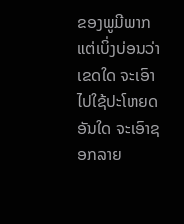ຂອງພູມີພາກ ແຕ່ເບິ່ງບ່ອນວ່າເຂດໃດ ຈະເອົາໄປໃຊ້ປະໂຫຍດອັນໃດ ຈະເອົາຊອກລາຍ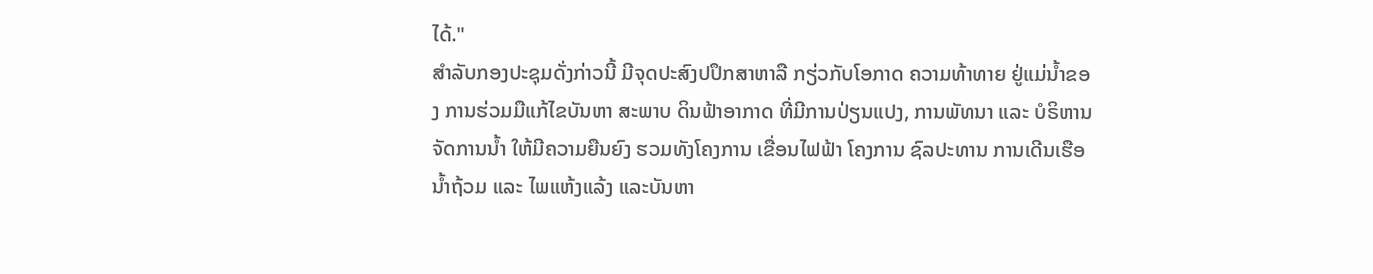ໄດ້."
ສຳລັບກອງປະຊຸມດັ່ງກ່າວນີ້ ມີຈຸດປະສົງປປຶກສາຫາລື ກຽ່ວກັບໂອກາດ ຄວາມທ້າທາຍ ຢູ່ແມ່ນໍ້າຂອງ ການຮ່ວມມືແກ້ໄຂບັນຫາ ສະພາບ ດິນຟ້າອາກາດ ທີ່ມີການປ່ຽນແປງ, ການພັທນາ ແລະ ບໍຣິຫານຈັດການນໍ້າ ໃຫ້ມີຄວາມຍືນຍົງ ຮວມທັງໂຄງການ ເຂື່ອນໄຟຟ້າ ໂຄງການ ຊົລປະທານ ການເດີນເຮືອ ນໍ້າຖ້ວມ ແລະ ໄພແຫ້ງແລ້ງ ແລະບັນຫາ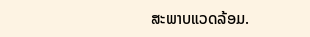ສະພາບແວດລ້ອມ.